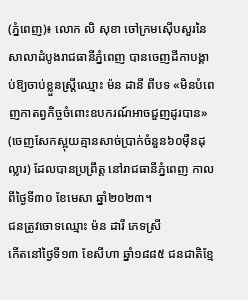(ភ្នំពេញ)៖ លោក លិ សុខា ចៅក្រមស៊ើបសួរនៃសាលាដំបូងរាជធានីភ្នំពេញ បានចេញដីកាបង្គាប់ឱ្យចាប់ខ្លួនស្ដ្រីឈ្មោះ ម៉ន ដានី ពីបទ «មិនបំពេញកាតព្វកិច្ចចំពោះឧបករណ៍អាចជួញដូរបាន»
(ចេញសែកស្អុយគ្មានសាច់ប្រាក់ចំនួន៦០ម៉ឺនដុល្លារ) ដែលបានប្រព្រឹត្ត នៅរាជធានីភ្នំពេញ កាលពីថ្ងៃទី៣០ ខែមេសា ឆ្នាំ២០២៣។
ជនត្រូវចោទឈ្មោះ ម៉ន ដារី ភេទស្រី
កើតនៅថ្ងៃទី១៣ ខែសីហា ឆ្នាំ១៨៨៥ ជនជាតិខ្មែ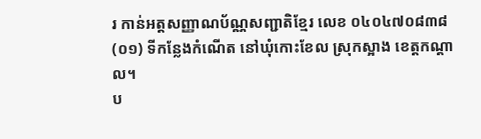រ កាន់អត្តសញ្ញាណប័ណ្ណសញ្ជាតិខ្មែរ លេខ ០៤០៤៧០៨៣៨(០១) ទីកន្លែងកំណើត នៅឃុំកោះខែល ស្រុកស្អាង ខេត្តកណ្តាល។
ប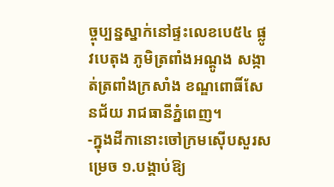ច្ចុប្បន្នស្នាក់នៅផ្ទះលេខបេ៥៤ ផ្លូវបេតុង ភូមិត្រពាំងអណ្តូង សង្កាត់ត្រពាំងក្រសាំង ខណ្ឌពោធិ៍សែនជ័យ រាជធានីភ្នំពេញ។
-ក្នុងដីកានោះចៅក្រមស៊ើបសួរសម្រេច ១.បង្គាប់ឱ្យ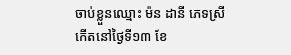ចាប់ខ្លួនឈ្មោះ ម៉ន ដានី ភេទស្រី កើតនៅថ្ងៃទី១៣ ខែ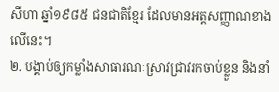សីហា ឆ្នាំ១៩៨៥ ជនជាតិខ្មែរ ដែលមានអត្តសញ្ញាណខាងលើនេះ។
២. បង្គាប់ឲ្យកម្លាំងសាធារណៈស្រាវជ្រាវរកចាប់ខ្លួន និងនាំ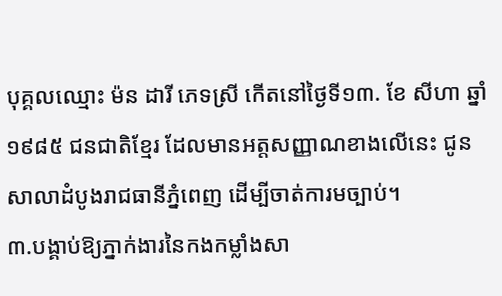បុគ្គលឈ្មោះ ម៉ន ដារី ភេទស្រី កើតនៅថ្ងៃទី១៣. ខែ សីហា ឆ្នាំ១៩៨៥ ជនជាតិខ្មែរ ដែលមានអត្តសញ្ញាណខាងលើនេះ ជូនសាលាដំបូងរាជធានីភ្នំពេញ ដើម្បីចាត់ការមច្បាប់។
៣.បង្គាប់ឱ្យភ្នាក់ងារនៃកងកម្លាំងសា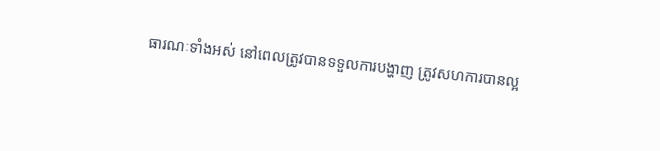ធារណៈទាំងអស់ នៅពេលត្រូវបានទទួលការបង្ហាញ ត្រូវសហការបានល្អ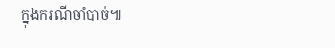ក្នុងករណីចាំបាច់៕